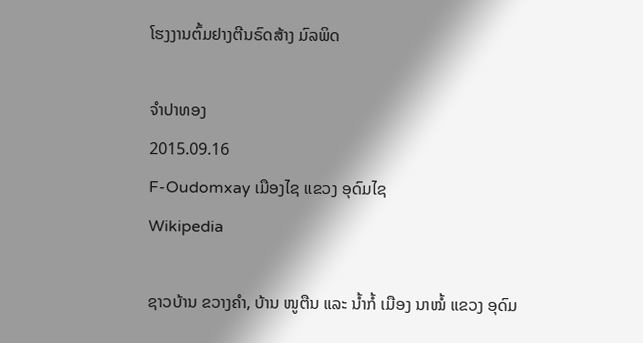ໂຮງງານຕົ້ມຢາງຕີນຣົດສ້າງ ມົລພິດ

ຈໍາປາທອງ
2015.09.16
F-Oudomxay ເມືອງໄຊ ແຂວງ ອຸດົມໄຊ
Wikipedia

ຊາວບ້ານ ຂວາງຄໍາ, ບ້ານ ໜູຕືນ ແລະ ນໍ້າກໍ້ ເມືອງ ນາໝໍ້ ແຂວງ ອຸດົມ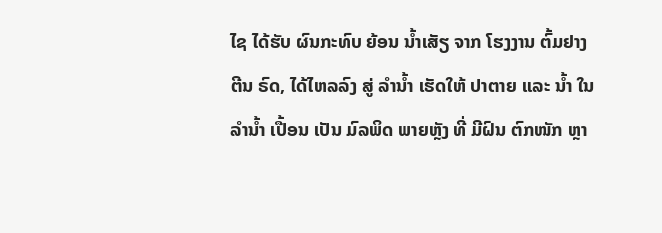ໄຊ ໄດ້ຮັບ ຜົນກະທົບ ຍ້ອນ ນໍ້າເສັຽ ຈາກ ໂຮງງານ ຕົ້ມຢາງ ຕີນ ຣົດ, ໄດ້ໄຫລລົງ ສູ່ ລໍານໍ້າ ເຮັດໃຫ້ ປາຕາຍ ແລະ ນໍ້າ ໃນລໍານໍ້າ ເປື້ອນ ເປັນ ມົລພິດ ພາຍຫຼັງ ທີ່ ມີຝົນ ຕົກໜັກ ຫຼາ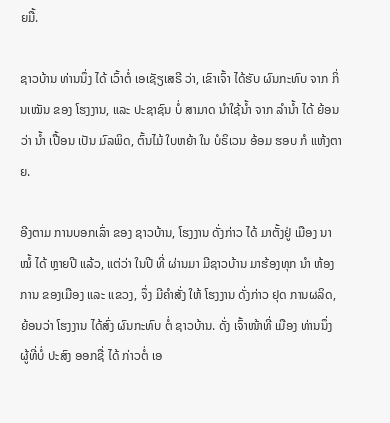ຍມື້.

ຊາວບ້ານ ທ່ານນຶ່ງ ໄດ້ ເວົ້າຕໍ່ ເອເຊັຽເສຣີ ວ່າ, ເຂົາເຈົ້າ ໄດ້ຮັບ ຜົນກະທົບ ຈາກ ກິ່ນເໝັນ ຂອງ ໂຮງງານ, ແລະ ປະຊາຊົນ ບໍ່ ສາມາດ ນໍາໃຊ້ນໍ້າ ຈາກ ລໍານໍ້າ ໄດ້ ຍ້ອນວ່າ ນໍ້າ ເປື້ອນ ເປັນ ມົລພິດ, ຕົ້ນໄມ້ ໃບຫຍ້າ ໃນ ບໍຣິເວນ ອ້ອມ ຮອບ ກໍ ແຫ້ງຕາຍ.

ອີງຕາມ ການບອກເລົ່າ ຂອງ ຊາວບ້ານ, ໂຮງງານ ດັ່ງກ່າວ ໄດ້ ມາຕັ້ງຢູ່ ເມືອງ ນາໝໍ້ ໄດ້ ຫຼາຍປີ ແລ້ວ, ແຕ່ວ່າ ໃນປີ ທີ່ ຜ່ານມາ ມີຊາວບ້ານ ມາຮ້ອງທຸກ ນໍາ ຫ້ອງການ ຂອງເມືອງ ແລະ ແຂວງ, ຈຶ່ງ ມີຄໍາສັ່ງ ໃຫ້ ໂຮງງານ ດັ່ງກ່າວ ຢຸດ ການຜລິດ, ຍ້ອນວ່າ ໂຮງງານ ໄດ້ສົ່ງ ຜົນກະທົບ ຕໍ່ ຊາວບ້ານ. ດັ່ງ ເຈົ້າໜ້າທີ່ ເມືອງ ທ່ານນຶ່ງ ຜູ້ທີ່ບໍ່ ປະສົງ ອອກຊື່ ໄດ້ ກ່າວຕໍ່ ເອ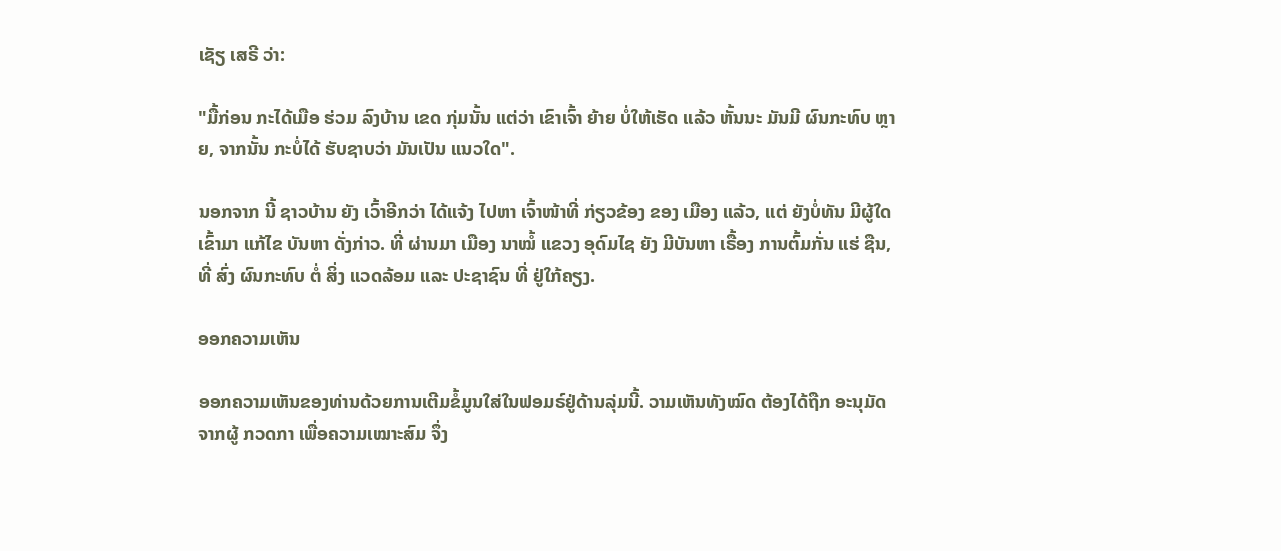ເຊັຽ ເສຣີ ວ່າ:

"ມື້ກ່ອນ ກະໄດ້ເມືອ ຮ່ວມ ລົງບ້ານ ເຂດ ກຸ່ມນັ້ນ ແຕ່ວ່າ ເຂົາເຈົ້າ ຍ້າຍ ບໍ່ໃຫ້ເຮັດ ແລ້ວ ຫັ້ນນະ ມັນມີ ຜົນກະທົບ ຫຼາຍ, ຈາກນັ້ນ ກະບໍ່ໄດ້ ຮັບຊາບວ່າ ມັນເປັນ ແນວໃດ".

ນອກຈາກ ນີ້ ຊາວບ້ານ ຍັງ ເວົ້າອີກວ່າ ໄດ້ແຈ້ງ ໄປຫາ ເຈົ້າໜ້າທີ່ ກ່ຽວຂ້ອງ ຂອງ ເມືອງ ແລ້ວ, ແຕ່ ຍັງບໍ່ທັນ ມີຜູ້ໃດ ເຂົ້າມາ ແກ້ໄຂ ບັນຫາ ດັ່ງກ່າວ. ທີ່ ຜ່ານມາ ເມືອງ ນາໝໍ້ ແຂວງ ອຸດົມໄຊ ຍັງ ມີບັນຫາ ເຣື້ອງ ການຕົ້ມກັ່ນ ແຮ່ ຊືນ, ທີ່ ສົ່ງ ຜົນກະທົບ ຕໍ່ ສິ່ງ ແວດລ້ອມ ແລະ ປະຊາຊົນ ທີ່ ຢູ່ໃກ້ຄຽງ.

ອອກຄວາມເຫັນ

ອອກຄວາມເຫັນຂອງທ່ານດ້ວຍການເຕີມຂໍ້ມູນໃສ່ໃນຟອມຣ໌ຢູ່ດ້ານລຸ່ມນີ້. ວາມເຫັນທັງໝົດ ຕ້ອງໄດ້ຖືກ ອະນຸມັດ ຈາກຜູ້ ກວດກາ ເພື່ອຄວາມເໝາະສົມ ຈຶ່ງ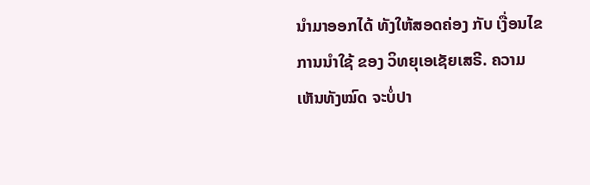ນໍາມາອອກໄດ້ ທັງໃຫ້ສອດຄ່ອງ ກັບ ເງື່ອນໄຂ ການນຳໃຊ້ ຂອງ ວິທຍຸເອເຊັຍເສຣີ. ຄວາມເຫັນທັງໝົດ ຈະບໍ່ປາ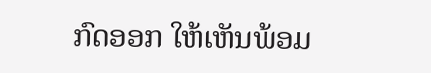ກົດອອກ ໃຫ້ເຫັນພ້ອມ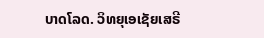ບາດໂລດ. ວິທຍຸເອເຊັຍເສຣີ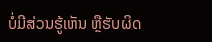ບໍ່ມີສ່ວນຮູ້ເຫັນ ຫຼືຮັບຜິດ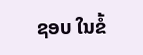ຊອບ ໃນຂໍ້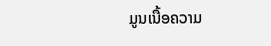ມູນເນື້ອຄວາມ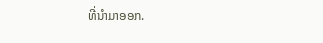ທີ່ນໍາມາອອກ.